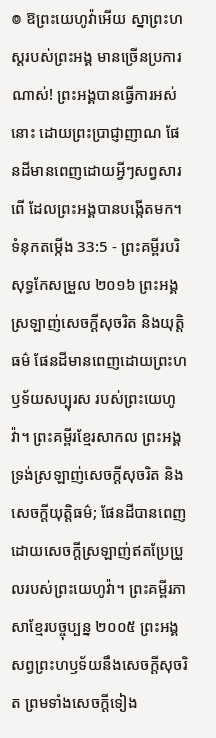៙ ឱព្រះយេហូវ៉ាអើយ ស្នាព្រះហស្តរបស់ព្រះអង្គ មានច្រើនប្រការណាស់! ព្រះអង្គបានធ្វើការអស់នោះ ដោយព្រះប្រាជ្ញាញាណ ផែនដីមានពេញដោយអ្វីៗសព្វសារពើ ដែលព្រះអង្គបានបង្កើតមក។
ទំនុកតម្កើង 33:5 - ព្រះគម្ពីរបរិសុទ្ធកែសម្រួល ២០១៦ ព្រះអង្គស្រឡាញ់សេចក្ដីសុចរិត និងយុត្តិធម៌ ផែនដីមានពេញដោយព្រះហឫទ័យសប្បុរស របស់ព្រះយេហូវ៉ា។ ព្រះគម្ពីរខ្មែរសាកល ព្រះអង្គទ្រង់ស្រឡាញ់សេចក្ដីសុចរិត និងសេចក្ដីយុត្តិធម៌; ផែនដីបានពេញដោយសេចក្ដីស្រឡាញ់ឥតប្រែប្រួលរបស់ព្រះយេហូវ៉ា។ ព្រះគម្ពីរភាសាខ្មែរបច្ចុប្បន្ន ២០០៥ ព្រះអង្គសព្វព្រះហឫទ័យនឹងសេចក្ដីសុចរិត ព្រមទាំងសេចក្ដីទៀង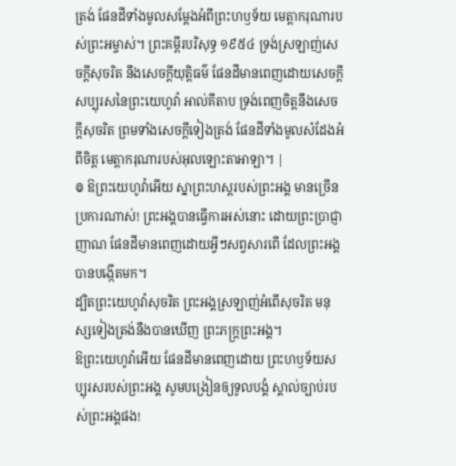ត្រង់ ផែនដីទាំងមូលសម្តែងអំពីព្រះហឫទ័យ មេត្តាករុណារបស់ព្រះអម្ចាស់។ ព្រះគម្ពីរបរិសុទ្ធ ១៩៥៤ ទ្រង់ស្រឡាញ់សេចក្ដីសុចរិត នឹងសេចក្ដីយុត្តិធម៌ ផែនដីមានពេញដោយសេចក្ដីសប្បុរសនៃព្រះយេហូវ៉ា អាល់គីតាប ទ្រង់ពេញចិត្តនឹងសេចក្ដីសុចរិត ព្រមទាំងសេចក្ដីទៀងត្រង់ ផែនដីទាំងមូលសំដែងអំពីចិត្ត មេត្តាករុណារបស់អុលឡោះតាអាឡា។ |
៙ ឱព្រះយេហូវ៉ាអើយ ស្នាព្រះហស្តរបស់ព្រះអង្គ មានច្រើនប្រការណាស់! ព្រះអង្គបានធ្វើការអស់នោះ ដោយព្រះប្រាជ្ញាញាណ ផែនដីមានពេញដោយអ្វីៗសព្វសារពើ ដែលព្រះអង្គបានបង្កើតមក។
ដ្បិតព្រះយេហូវ៉ាសុចរិត ព្រះអង្គស្រឡាញ់អំពើសុចរិត មនុស្សទៀងត្រង់នឹងបានឃើញ ព្រះភក្ត្រព្រះអង្គ។
ឱព្រះយេហូវ៉ាអើយ ផែនដីមានពេញដោយ ព្រះហឫទ័យសប្បុរសរបស់ព្រះអង្គ សូមបង្រៀនឲ្យទូលបង្គំ ស្គាល់ច្បាប់របស់ព្រះអង្គផង!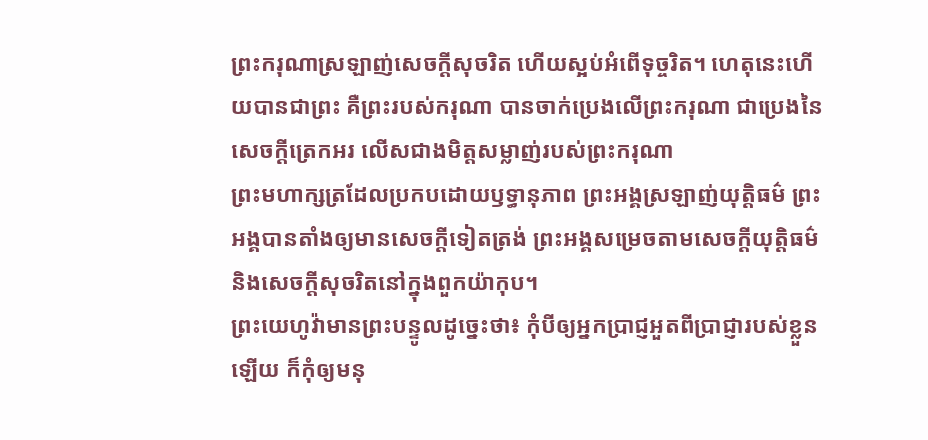ព្រះករុណាស្រឡាញ់សេចក្ដីសុចរិត ហើយស្អប់អំពើទុច្ចរិត។ ហេតុនេះហើយបានជាព្រះ គឺព្រះរបស់ករុណា បានចាក់ប្រេងលើព្រះករុណា ជាប្រេងនៃសេចក្ដីត្រេកអរ លើសជាងមិត្តសម្លាញ់របស់ព្រះករុណា
ព្រះមហាក្សត្រដែលប្រកបដោយឫទ្ធានុភាព ព្រះអង្គស្រឡាញ់យុត្តិធម៌ ព្រះអង្គបានតាំងឲ្យមានសេចក្ដីទៀតត្រង់ ព្រះអង្គសម្រេចតាមសេចក្ដីយុត្តិធម៌ និងសេចក្ដីសុចរិតនៅក្នុងពួកយ៉ាកុប។
ព្រះយេហូវ៉ាមានព្រះបន្ទូលដូច្នេះថា៖ កុំបីឲ្យអ្នកប្រាជ្ញអួតពីប្រាជ្ញារបស់ខ្លួនឡើយ ក៏កុំឲ្យមនុ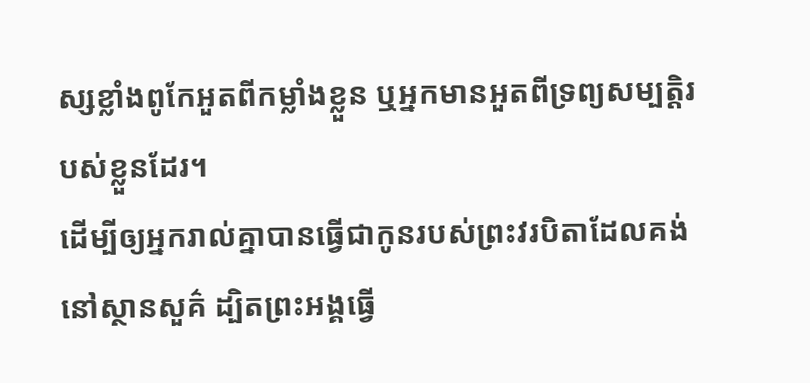ស្សខ្លាំងពូកែអួតពីកម្លាំងខ្លួន ឬអ្នកមានអួតពីទ្រព្យសម្បត្តិរបស់ខ្លួនដែរ។
ដើម្បីឲ្យអ្នករាល់គ្នាបានធ្វើជាកូនរបស់ព្រះវរបិតាដែលគង់នៅស្ថានសួគ៌ ដ្បិតព្រះអង្គធ្វើ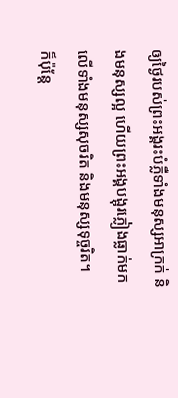ឲ្យថ្ងៃរបស់ព្រះអង្គរះបំភ្លឺទាំងមនុស្សអាក្រក់ និងមនុស្សល្អ ហើយព្រះអង្គបង្អុរភ្លៀងធ្លាក់មកលើទាំងមនុស្សសុចរិត និងមនុស្សទុច្ចរិត។
ក៏ប៉ុន្តែ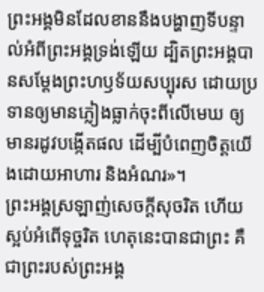ព្រះអង្គមិនដែលខាននឹងបង្ហាញទីបន្ទាល់អំពីព្រះអង្គទ្រង់ឡើយ ដ្បិតព្រះអង្គបានសម្តែងព្រះហឫទ័យសប្បុរស ដោយប្រទានឲ្យមានភ្លៀងធ្លាក់ចុះពីលើមេឃ ឲ្យមានរដូវបង្កើតផល ដើម្បីបំពេញចិត្តយើងដោយអាហារ និងអំណរ»។
ព្រះអង្គស្រឡាញ់សេចក្តីសុចរិត ហើយស្អប់អំពើទុច្ចរិត ហេតុនេះបានជាព្រះ គឺជាព្រះរបស់ព្រះអង្គ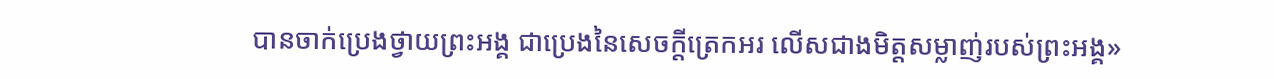បានចាក់ប្រេងថ្វាយព្រះអង្គ ជាប្រេងនៃសេចក្តីត្រេកអរ លើសជាងមិត្តសម្លាញ់របស់ព្រះអង្គ»